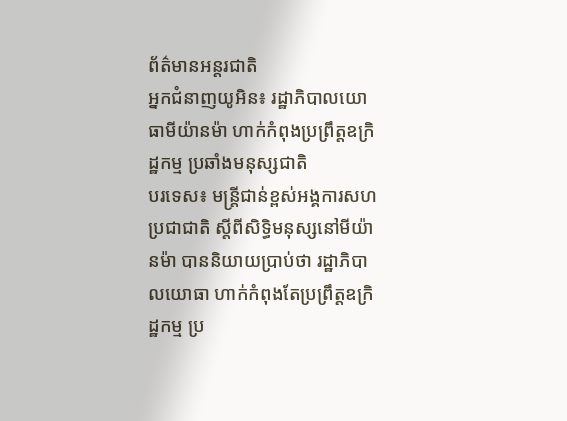ព័ត៌មានអន្តរជាតិ
អ្នកជំនាញយូអិន៖ រដ្ឋាភិបាលយោធាមីយ៉ានម៉ា ហាក់កំពុងប្រព្រឹត្តឧក្រិដ្ឋកម្ម ប្រឆាំងមនុស្សជាតិ
បរទេស៖ មន្ត្រីជាន់ខ្ពស់អង្គការសហប្រជាជាតិ ស្តីពីសិទ្ធិមនុស្សនៅមីយ៉ានម៉ា បាននិយាយប្រាប់ថា រដ្ឋាភិបាលយោធា ហាក់កំពុងតែប្រព្រឹត្តឧក្រិដ្ឋកម្ម ប្រ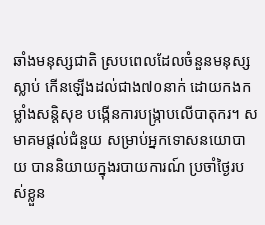ឆាំងមនុស្សជាតិ ស្របពេលដែលចំនួនមនុស្សស្លាប់ កើនឡើងដល់ជាង៧០នាក់ ដោយកងកម្លាំងសន្តិសុខ បង្កើនការបង្រ្កាបលើបាតុករ។ សមាគមផ្តល់ជំនួយ សម្រាប់អ្នកទោសនយោបាយ បាននិយាយក្នុងរបាយការណ៍ ប្រចាំថ្ងៃរបស់ខ្លួន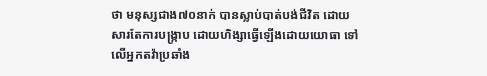ថា មនុស្សជាង៧០នាក់ បានស្លាប់បាត់បង់ជីវិត ដោយសារតែការបង្ក្រាប ដោយហិង្សាធ្វើឡើងដោយយោធា ទៅលើអ្នកតវ៉ាប្រឆាំង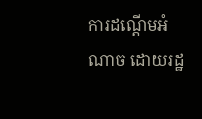ការដណ្ដើមអំណាច ដោយរដ្ឋ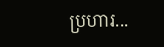ប្រហារ...